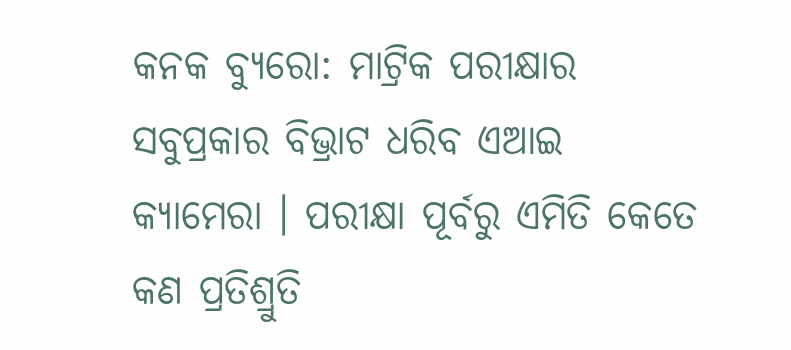କନକ ବ୍ୟୁରୋ: ମାଟ୍ରିକ ପରୀକ୍ଷାର ସବୁପ୍ରକାର ବିଭ୍ରାଟ ଧରିବ ଏଆଇ କ୍ୟାମେରା । ପରୀକ୍ଷା ପୂର୍ବରୁ ଏମିତି କେତେ କଣ ପ୍ରତିଶ୍ରୁତି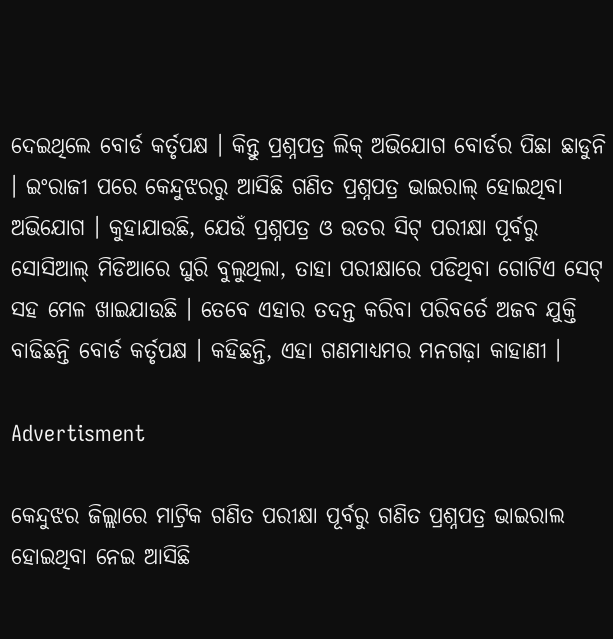ଦେଇଥିଲେ ବୋର୍ଡ କର୍ତୃପକ୍ଷ । କିନ୍ତୁ ପ୍ରଶ୍ନପତ୍ର ଲିକ୍ ଅଭିଯୋଗ ବୋର୍ଡର ପିଛା ଛାଡୁନି । ଇଂରାଜୀ ପରେ କେନ୍ଦୁଝରରୁ ଆସିଛି ଗଣିତ ପ୍ରଶ୍ନପତ୍ର ଭାଇରାଲ୍ ହୋଇଥିବା ଅଭିଯୋଗ । କୁହାଯାଉଛି, ଯେଉଁ ପ୍ରଶ୍ନପତ୍ର ଓ ଉତର ସିଟ୍ ପରୀକ୍ଷା ପୂର୍ବରୁ ସୋସିଆଲ୍ ମିଡିଆରେ ଘୁରି ବୁଲୁଥିଲା, ତାହା ପରୀକ୍ଷାରେ ପଡିଥିବା ଗୋଟିଏ ସେଟ୍ ସହ ମେଳ ଖାଇଯାଉଛି । ତେବେ ଏହାର ତଦନ୍ତ କରିବା ପରିବର୍ତେ ଅଜବ ଯୁକ୍ତି ବାଢିଛନ୍ତି ବୋର୍ଡ କର୍ତୃପକ୍ଷ । କହିଛନ୍ତି, ଏହା ଗଣମାଧ୍ୟମର ମନଗଢ଼ା କାହାଣୀ ।

Advertisment

କେନ୍ଦୁଝର ଜିଲ୍ଲାରେ ମାଟ୍ରିକ ଗଣିତ ପରୀକ୍ଷା ପୂର୍ବରୁ ଗଣିତ ପ୍ରଶ୍ନପତ୍ର ଭାଇରାଲ ହୋଇଥିବା ନେଇ ଆସିଛି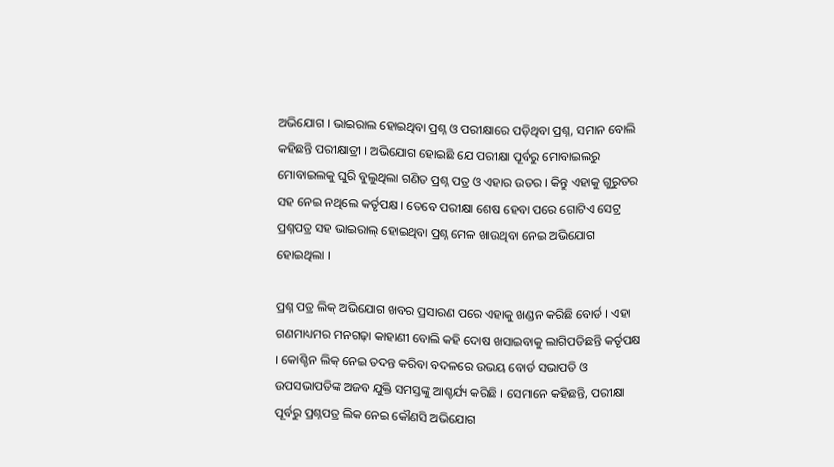ଅଭିଯୋଗ । ଭାଇରାଲ ହୋଇଥିବା ପ୍ରଶ୍ନ ଓ ପରୀକ୍ଷାରେ ପଡ଼ିଥିବା ପ୍ରଶ୍ନ, ସମାନ ବୋଲି କହିଛନ୍ତି ପରୀକ୍ଷାତ୍ରୀ । ଅଭିଯୋଗ ହୋଇଛି ଯେ ପରୀକ୍ଷା ପୂର୍ବରୁ ମୋବାଇଲରୁ ମୋବାଇଲକୁ ଘୁରି ବୁଲୁଥିଲା ଗଣିତ ପ୍ରଶ୍ନ ପତ୍ର ଓ ଏହାର ଉତର । କିନ୍ତୁ ଏହାକୁ ଗୁରୁତର ସହ ନେଇ ନଥିଲେ କର୍ତୃପକ୍ଷ । ତେବେ ପରୀକ୍ଷା ଶେଷ ହେବା ପରେ ଗୋଟିଏ ସେଟ୍ର ପ୍ରଶ୍ନପତ୍ର ସହ ଭାଇରାଲ୍ ହୋଇଥିବା ପ୍ରଶ୍ନ ମେଳ ଖାଉଥିବା ନେଇ ଅଭିଯୋଗ ହୋଇଥିଲା ।

ପ୍ରଶ୍ନ ପତ୍ର ଲିକ୍ ଅଭିଯୋଗ ଖବର ପ୍ରସାରଣ ପରେ ଏହାକୁ ଖଣ୍ଡନ କରିଛି ବୋର୍ଡ । ଏହା ଗଣମାଧ୍ୟମର ମନଗଢ଼ା କାହାଣୀ ବୋଲି କହି ଦୋଷ ଖସାଇବାକୁ ଲାଗିପଡିଛନ୍ତି କର୍ତୃପକ୍ଷ । କୋଶ୍ଚିନ ଲିକ୍ ନେଇ ତଦନ୍ତ କରିବା ବଦଳରେ ଉଭୟ ବୋର୍ଡ ସଭାପତି ଓ ଉପସଭାପତିଙ୍କ ଅଜବ ଯୁକ୍ତି ସମସ୍ତଙ୍କୁ ଆଶ୍ଚର୍ଯ୍ୟ କରିଛି । ସେମାନେ କହିଛନ୍ତି, ପରୀକ୍ଷା ପୂର୍ବରୁ ପ୍ରଶ୍ନପତ୍ର ଲିକ ନେଇ କୌଣସି ଅଭିଯୋଗ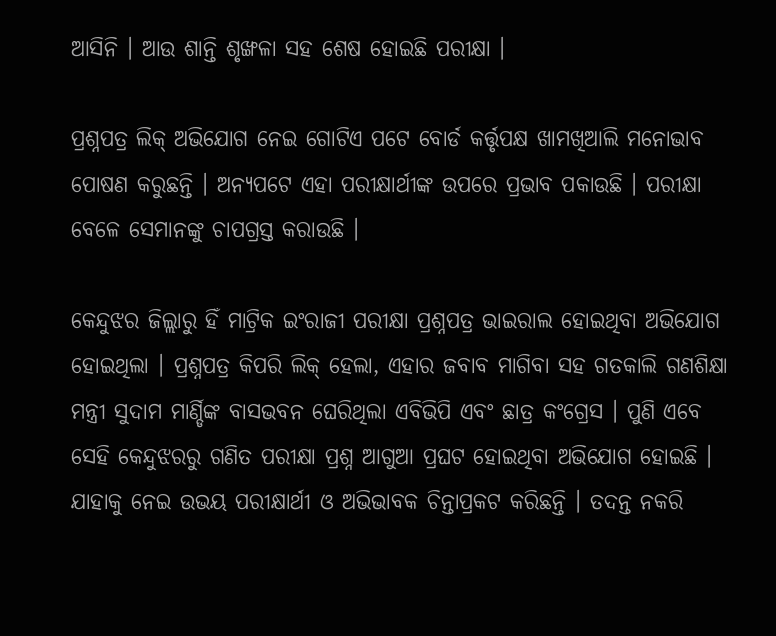ଆସିନି । ଆଉ ଶାନ୍ତି ଶୃଙ୍ଖଳା ସହ ଶେଷ ହୋଇଛି ପରୀକ୍ଷା ।

ପ୍ରଶ୍ନପତ୍ର ଲିକ୍ ଅଭିଯୋଗ ନେଇ ଗୋଟିଏ ପଟେ ବୋର୍ଡ କର୍ତ୍ତୃପକ୍ଷ ଖାମଖିଆଲି ମନୋଭାବ ପୋଷଣ କରୁଛନ୍ତି । ଅନ୍ୟପଟେ ଏହା ପରୀକ୍ଷାର୍ଥୀଙ୍କ ଉପରେ ପ୍ରଭାବ ପକାଉଛି । ପରୀକ୍ଷା ବେଳେ ସେମାନଙ୍କୁ ଚାପଗ୍ରସ୍ତ କରାଉଛି ।

କେନ୍ଦୁଝର ଜିଲ୍ଲାରୁ ହିଁ ମାଟ୍ରିକ ଇଂରାଜୀ ପରୀକ୍ଷା ପ୍ରଶ୍ନପତ୍ର ଭାଇରାଲ ହୋଇଥିବା ଅଭିଯୋଗ ହୋଇଥିଲା । ପ୍ରଶ୍ନପତ୍ର କିପରି ଲିକ୍ ହେଲା, ଏହାର ଜବାବ ମାଗିବା ସହ ଗତକାଲି ଗଣଶିକ୍ଷା ମନ୍ତ୍ରୀ ସୁଦାମ ମାର୍ଣ୍ଡିଙ୍କ ବାସଭବନ ଘେରିଥିଲା ଏବିଭିପି ଏବଂ ଛାତ୍ର କଂଗ୍ରେସ । ପୁଣି ଏବେ ସେହି କେନ୍ଦୁଝରରୁ ଗଣିତ ପରୀକ୍ଷା ପ୍ରଶ୍ନ ଆଗୁଆ ପ୍ରଘଟ ହୋଇଥିବା ଅଭିଯୋଗ ହୋଇଛି । ଯାହାକୁ ନେଇ ଉଭୟ ପରୀକ୍ଷାର୍ଥୀ ଓ ଅଭିଭାବକ ଚିନ୍ତାପ୍ରକଟ କରିଛନ୍ତି । ତଦନ୍ତ ନକରି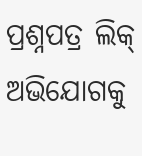ପ୍ରଶ୍ନପତ୍ର ଲିକ୍ ଅଭିଯୋଗକୁ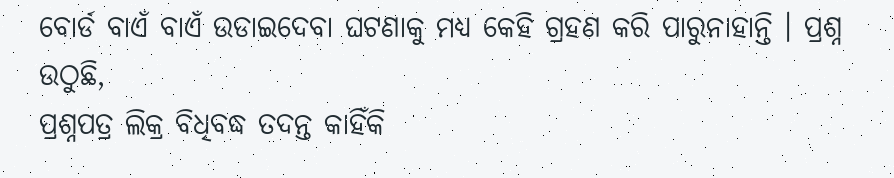ବୋର୍ଡ ବାଏଁ ବାଏଁ ଉଡାଇଦେବା ଘଟଣାକୁ ମଧ୍ୟ କେହି ଗ୍ରହଣ କରି ପାରୁନାହାନ୍ତି । ପ୍ରଶ୍ନ ଉଠୁଛି,
ପ୍ରଶ୍ନପତ୍ର ଲିକ୍ର ବିଧିବଦ୍ଧ ତଦନ୍ତ କାହିଁକି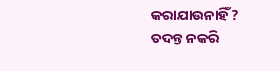କରାଯାଉନାହିଁ?
ତଦନ୍ତ ନକରି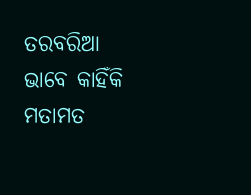ତରବରିଆ ଭାବେ କାହିଁକି ମତାମତ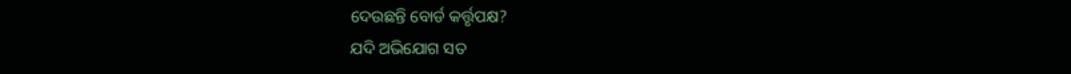ଦେଉଛନ୍ତି ବୋର୍ଡ କର୍ତ୍ତୃପକ୍ଷ?
ଯଦି ଅଭିଯୋଗ ସତ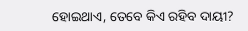ହୋଇଥାଏ, ତେବେ କିଏ ରହିବ ଦାୟୀ?